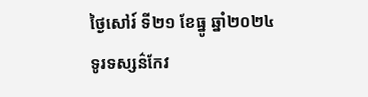ថ្ងៃសៅរ៍ ទី២១ ខែធ្នូ ឆ្នាំ២០២៤
ទូរទស្សន៌កែវ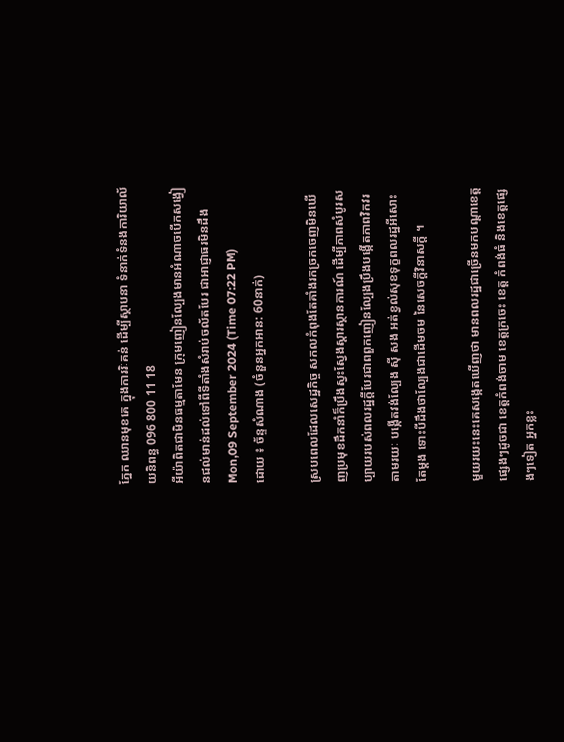ភ្នែក ឈានមុខគេ ក្នុងការរិៈគន់ ដើម្បីស្ថាបនា ទំនាក់ទំនងការិយាល័យនិពន្ធ 096 800 11 18
អីយ៉ាពិតជាមិនធម្មតាមែន ក្រុមញៀនល្បែងមានអំណាចបើកសង្វៀនជល់មាន់ដល់ទៅពីទីតាំងសំរាប់ចល័តបែរ ជាអាជ្ញាធរមិនដឹង
Mon,09 September 2024 (Time 07:22 PM)
ដោយ ៖ ច័ន្ទសំណាង (ចំនួនអ្នកអាន: 60នាក់)

ស្របពេលដែលសេដ្ឋកិច្ច សកលកំពុងតែគាំងរកច្រកចេញមិនឃើញប្រមុខដឹកនាំក៏ប្រឹងស្វះស្វែងស្តារស្ថានការណ៍ ដើម្បីភាពសំបូរសប្បាយរបស់ពលរដ្ឋក្តីបែរជាពពួកញៀនល្បែងប្រឹងបង្កើតភាពវិកវរតាមរយៈ បង្កើតវង់ល្បែង ស៊ី សង អត់ខ្វល់សុខទុក្ខពលរដ្ឋអីសោះតែម្តង ទោះបីដឹងថាល្បែងជាដើមចម នៃសេចក្តីវិនាសក្តី ។

មួយរយះនេះគេសង្កេតឃើញថា មានពលរដ្ឋជាច្រើនមកបណ្ដាខេត្តផ្សេងៗដូចជា ខេត្តកំពង់ចាម ខេត្តក្រចេះ ខេត្ត កំពង់ធំ និងខេត្តផ្សេងៗទៀត អ្នកខ្លះ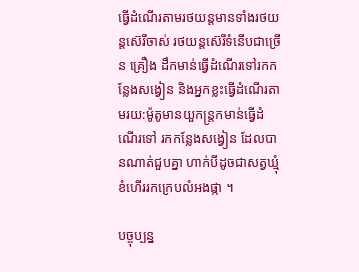ធ្វើដំណើរតាមរថយន្តមានទាំងរថយន្តស៊េរីចាស់ រថយន្តស៊េរីទំនើបជាច្រើន គ្រឿង ដឹកមាន់ធ្វើដំណើរទៅរកកន្លែងសង្វៀន និងអ្នកខ្លះធ្វើដំណើរតាមរយ:ម៉ូតូមានយួកន្ត្រកមាន់ធ្វើដំណើរទៅ រកកន្លែងសង្វៀន ដែលបានណាត់ជួបគ្នា ហាក់បីដូចជាសត្វឃ្មុំ ខំហើររកក្រេបលំអងផ្កា ។

បច្ចុប្បន្ន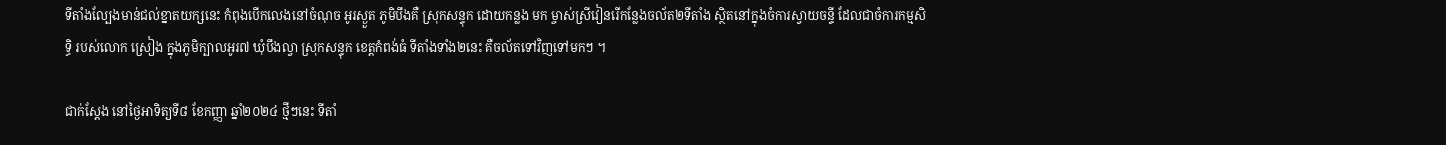ទីតាំងល្បែងមាន់ជល់ខ្នាតយក្សនេះ កំពុងបើកលេងនៅចំណុច អូរស្ងួត ភូមិបឹងគឺ ស្រុកសន្ទុក ដោយកន្លង មក ម្ចាស់ស្រីវៀនរើកន្លែងចល័ត២ទីតាំង ស្ថិតនៅក្នុងចំការស្វាយចន្ទី ដែលជាចំការកម្មសិទ្ធិ របស់លោក ស្រៀង ក្នុងភូមិក្បាលអូរ៧ ឃុំបឹងល្វា ស្រុកសន្ទុក ខេត្តកំពង់ធំ ទីតាំងទាំង២នេះ គឺចល័តទៅវិញទៅមកៗ ។

ជាក់ស្ដែង នៅថ្ងៃអាទិត្យទី៨ ខែកញ្ញា ឆ្នាំ២០២៤ ថ្មីៗនេះ ទីតាំ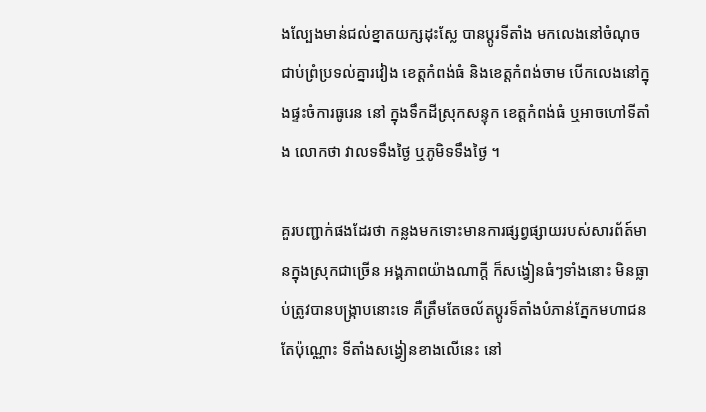ងល្បែងមាន់ជល់ខ្នាតយក្សដុះស្លែ បានប្ដូរទីតាំង មកលេងនៅចំណុច ជាប់ព្រំប្រទល់គ្នារវៀង ខេត្តកំពង់ធំ និងខេត្តកំពង់ចាម បើកលេងនៅក្នុងផ្ទះចំការធូរេន នៅ ក្នុងទឹកដីស្រុកសន្ទុក ខេត្តកំពង់ធំ ឬអាចហៅទីតាំង លោកថា វាលទទឹងថ្ងៃ ឬភូមិទទឹងថ្ងៃ ។

គួរបញ្ជាក់ផងដែរថា កន្លងមកទោះមានការផ្សព្វផ្សាយរបស់សារព័ត៍មានក្នុងស្រុកជាច្រើន អង្គភាពយ៉ាងណាក្តី ក៏សង្វៀនធំៗទាំងនោះ មិនធ្លាប់ត្រូវបានបង្ក្រាបនោះទេ គឺត្រឹមតែចល័តប្តូរទ៏តាំងបំភាន់ភ្នែកមហាជនតែប៉ុណ្ណោះ ទីតាំងសង្វៀនខាងលើនេះ នៅ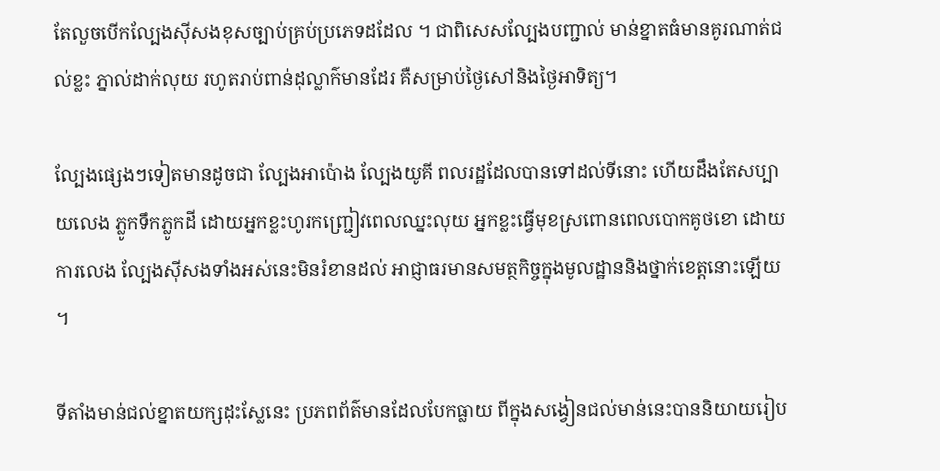តែលួចបើកល្បែងស៊ីសងខុសច្បាប់គ្រប់ប្រភេទដដែល ។ ជាពិសេសល្បែងបញ្ជាល់ មាន់ខ្នាតធំមានគូរណាត់ជល់ខ្លះ ភ្នាល់ដាក់លុយ រហូតរាប់ពាន់ដុល្លាក៌មានដែរ គឺសម្រាប់ថ្ងៃសៅនិងថ្ងៃអាទិត្យ។

ល្បែងផ្សេងៗទៀតមានដូចជា ល្បែងអាប៉ោង ល្បែងយូគី ពលរដ្ឋដែលបានទៅដល់ទីនោះ ហើយដឹងតែសប្បាយលេង ភ្លូកទឹកភ្លូកដី ដោយអ្នកខ្លះហូរកញ្ជ្រៀវពេលឈ្នះលុយ អ្នកខ្លះធ្វើមុខស្រពោនពេលបោកគូថខោ ដោយការលេង ល្បែងស៊ីសងទាំងអស់នេះមិនរំខានដល់ អាជ្ញាធរមានសមត្ថកិច្ចក្នុងមូលដ្ឋាននិងថ្នាក់ខេត្តនោះឡើយ ។

ទីតាំងមាន់ជល់ខ្នាតយក្សដុះស្លែនេះ ប្រភពព័ត៌មានដែលបែកធ្លាយ ពីក្នុងសង្វៀនជល់មាន់នេះបាននិយាយរៀប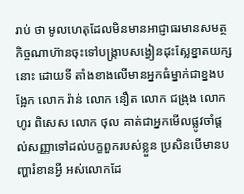រាប់ ថា មូលហេតុដែលមិនមានអាជ្ញាធរមានសមត្ថកិច្ចណាហ៊ានចុះទៅបង្ក្រាបសង្វៀនដុះស្លែខ្នាតយក្សនោះ ដោយទី តាំងខាងលើមានអ្នកធំម្នាក់ជាខ្នងបង្អែក លោក រ៉ាន់ លោក នឿត លោក ជង្រុង លោក ហូរ ពិសេស លោក ថុល គាត់ជាអ្នកមើលផ្លូវចាំផ្តល់សញ្ញាទៅដល់បក្ខពួករបស់ខ្លួន ប្រសិនបើមានបញ្ហារំខានអ្វី អស់លោកដែ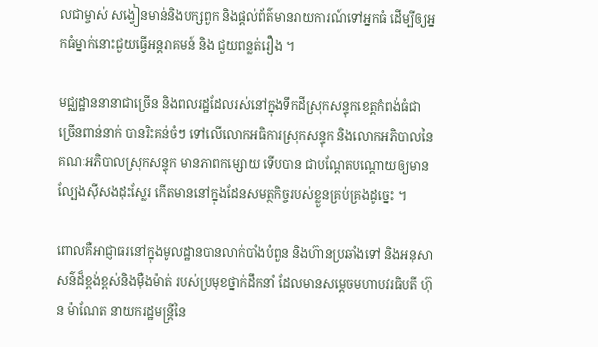លជាម្ចាស់ សង្វៀនមាន់និងបក្សពួក និងផ្តល់ព័ត៌មានរាយការណ៍ទៅអ្នកធំ ដើម្បីឲ្យអ្នកធំម្នាក់នោះជួយធ្វើអន្តរាគមន៍ និង ជួយពន្លត់រឿង ។

មជ្ឈដ្ឋាននានាជាច្រើន និងពលរដ្ឋដែលរស់នៅក្នុងទឹកដីស្រុកសន្ទុកខេត្តកំពង់ធំជាច្រើនពាន់នាក់ បានរិះគន់ចំៗ ទៅលើលោកអធិការស្រុកសន្ទុក និងលោកអភិបាលនៃគណៈអភិបាលស្រុកសន្ទុក មានភាពកម្សោយ ទើបបាន ជាបណ្ដែតបណ្ដោយឲ្យមានល្បែងស៊ីសងដុះស្លែរ កើតមាននៅក្នុងដែនសមត្ថកិច្ចរបស់ខ្លួនគ្រប់គ្រងដូច្នេះ ។

ពោលគឺអាជ្ញាធរនៅក្នុងមូលដ្ឋានបានលាក់បាំងបំពួន និងហ៊ានប្រឆាំងទៅ និងអនុសាសន៌ដ៏ខ្ពង់ខ្ពស់និងម៉ឺងម៉ាត់ របស់ប្រមុខថ្នាក់ដឹកនាំ ដែលមានសម្តេចមហាបវរធិបតី ហ៊ុន ម៉ាណែត នាយករដ្ឋមន្ត្រីនៃ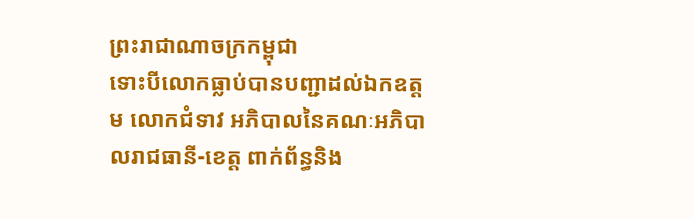ព្រះរាជាណាចក្រកម្ពុជា
ទោះបីលោកធ្លាប់បានបញ្ជាដល់ឯកឧត្តម លោកជំទាវ អភិបាលនៃគណៈអភិបាលរាជធានី-ខេត្ត ពាក់ព័ន្ធនិង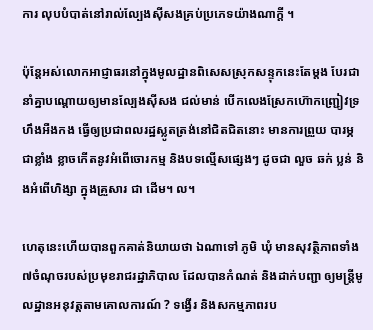ការ លុបបំបាត់នៅរាល់ល្បែងស៊ីសងគ្រប់ប្រភេទយ៉ាងណាក្តី ។

ប៉ុន្តែអស់លោកអាជ្ញាធរនៅក្នុងមូលដ្ឋានពិសេសស្រុកសន្ទុកនេះតែម្តង បែរជា នាំគ្នាបណ្តោយឲ្យមានល្បែងស៊ីសង ជល់មាន់ បើកលេងស្រែកហ៊ោកញ្ជ្រៀវទ្រហឹងអឺងកង ធ្វើឲ្យប្រជាពលរដ្ឋស្លូតត្រង់នៅជិតជិតនោះ មានការព្រួយ បារម្ភជាខ្លាំង ខ្លាចកើតនូវអំពើចោរកម្ម និងបទល្មើសផ្សេងៗ ដូចជា លួច ឆក់ ប្លន់ និងអំពើហិង្សា ក្នុងគ្រួសារ ជា ដើម។ ល។

ហេតុនេះហើយបានពួកគាត់និយាយថា ឯណាទៅ ភូមិ ឃុំ មានសុវត្ថិភាពទាំង៧ចំណុចរបស់ប្រមុខរាជរដ្ឋាភិបាល ដែលបានកំណត់ និងដាក់បញ្ជា ឲ្យមន្ត្រីមូលដ្ឋានអនុវត្តតាមគោលការណ៍ ? ទង្វើរ និងសកម្មភាពរប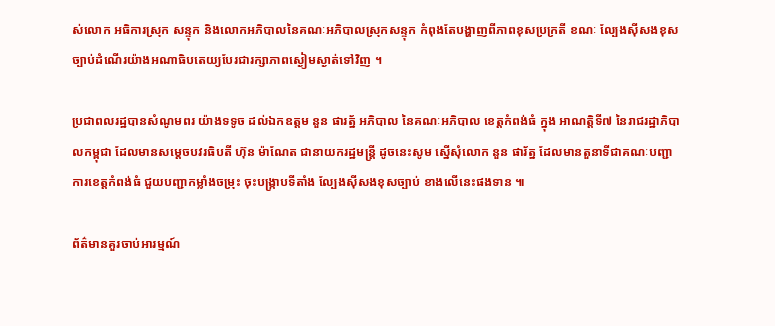ស់លោក អធិការស្រុក សន្ទុក និងលោកអភិបាលនៃគណៈអភិបាលស្រុកសន្ទុក កំពុងតែបង្ហាញពីភាពខុសប្រក្រតី ខណៈ ល្បែងស៊ីសងខុសច្បាប់ដំណើរយ៉ាងអណាធិបតេយ្យបែរជារក្សាភាពស្ងៀមស្ងាត់ទៅវិញ ។

ប្រជាពលរដ្ឋបានសំណូមពរ យ៉ាងទទូច ដល់ឯកឧត្តម នួន ផារត្ន័ អភិបាល នៃគណៈអភិបាល ខេត្តកំពង់ធំ ក្នុង អាណត្តិទី៧ នៃរាជរដ្ឋាភិបាលកម្ពុជា ដែលមានសម្ដេចបវរធិបតី ហ៊ុន ម៉ាណែត ជានាយករដ្ឋមន្រ្តី ដូចនេះសូម ស្នើសុំលោក នួន ផារ័ត្ន ដែលមានតួនាទីជាគណៈបញ្ជាការខេត្តកំពង់ធំ ជួយបញ្ជាកម្លាំងចម្រុះ ចុះបង្ក្រាបទីតាំង ល្បែងស៊ីសងខុសច្បាប់ ខាងលើនេះផងទាន ៕

ព័ត៌មានគួរចាប់អារម្មណ៍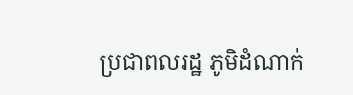ប្រជាពលរដ្ឋ ភូមិដំណាក់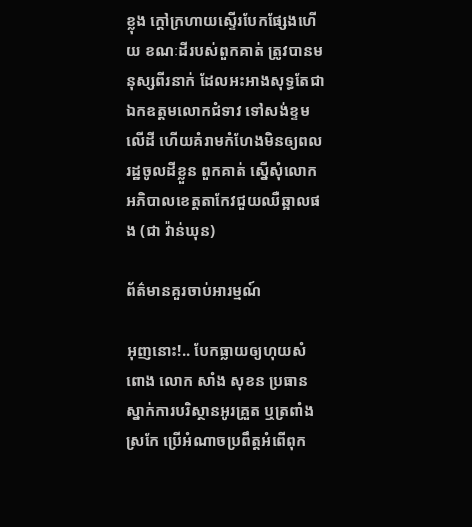ខ្លុង ក្តៅក្រហាយស្ទើរបែកផ្សែងហើយ ខណៈដីរបស់ពួកគាត់ ត្រូវបានមនុស្សពីរនាក់ ដែលអះអាងសុទ្ធតែជាឯកឧត្តមលោកជំទាវ ទៅសង់ខ្ទមលើដី ហើយគំរាមកំហែងមិនឲ្យពលរដ្ឋចូលដីខ្លួន ពួកគាត់ ស្នើសុំលោកអភិបាលខេត្តតាកែវជួយឈឺឆ្អាលផង (ជា វ៉ាន់ឃុន)

ព័ត៌មានគួរចាប់អារម្មណ៍

អុញនោះ!.. បែកធ្លាយឲ្យហុយសំពោង លោក សាំង សុខន ប្រធានស្នាក់ការបរិស្ថានអូរគ្រួត ឬត្រពាំងស្រកែ ប្រើអំណាចប្រពឹត្តអំពើពុក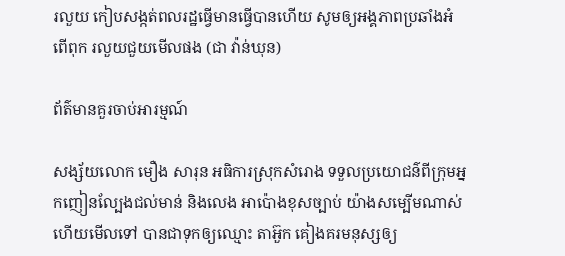រលួយ កៀបសង្កត់ពលរដ្ឋធ្វើមានធ្វើបានហើយ សូមឲ្យអង្គភាពប្រឆាំងអំពើពុក រលួយជួយមើលផង (ជា វ៉ាន់ឃុន)

ព័ត៌មានគួរចាប់អារម្មណ៍

សង្ស័យលោក មឿង សារុន អធិការស្រុកសំរោង ទទួលប្រយោជន៌ពីក្រុមអ្នកញៀនល្បែងជល់មាន់ និងលេង អាប៉ោងខុសច្បាប់ យ៉ាងសម្បើមណាស់ហើយមើលទៅ បានជាទុកឲ្យឈ្មោះ តាអ៊ួក គៀងគរមនុស្សឲ្យ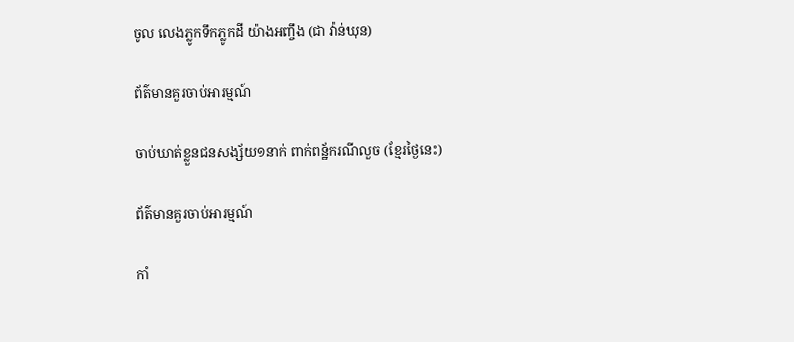ចូល លេងភ្លូកទឹកភ្លូកដី យ៉ាងអញ្ចឹង (ជា វ៉ាន់ឃុន)

ព័ត៌មានគួរចាប់អារម្មណ៍

ចាប់ឃាត់ខ្លួនជនសង្ស័យ១នាក់ ពាក់ពន្ឋ័ករណីលួច (ខ្មែរថ្ងៃនេះ)

ព័ត៌មានគួរចាប់អារម្មណ៍

កាំ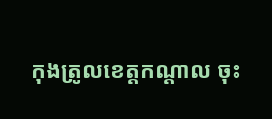កុងត្រូលខេត្តកណ្ដាល ចុះ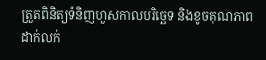ត្រួតពិនិត្យទំនិញហួសកាលបរិច្ឆេទ និងខូចគុណភាព ដាក់លក់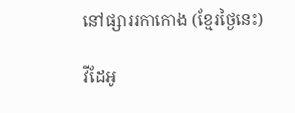នៅផ្សាររកាកោង (ខ្មែរថ្ងៃនេះ)

វីដែអូ